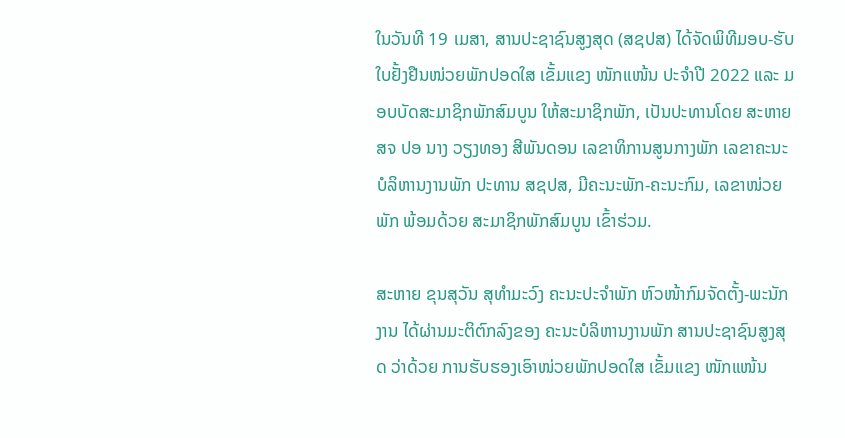ໃນວັນທີ 19 ເມສາ, ສານປະຊາຊົນສູງສຸດ (ສຊປສ) ໄດ້ຈັດພິທີມອບ-ຮັບໃບຢັ້ງຢືນໜ່ວຍພັກປອດໃສ ເຂັ້ມແຂງ ໜັກແໜ້ນ ປະຈຳປີ 2022 ແລະ ມອບບັດສະມາຊິກພັກສົມບູນ ໃຫ້ສະມາຊິກພັກ, ເປັນປະທານໂດຍ ສະຫາຍ ສຈ ປອ ນາງ ວຽງທອງ ສີພັນດອນ ເລຂາທິການສູນກາງພັກ ເລຂາຄະນະບໍລິຫານງານພັກ ປະທານ ສຊປສ, ມີຄະນະພັກ-ຄະນະກົມ, ເລຂາໜ່ວຍພັກ ພ້ອມດ້ວຍ ສະມາຊິກພັກສົມບູນ ເຂົ້າຮ່ວມ.

ສະຫາຍ ຂຸນສຸວັນ ສຸທຳມະວົງ ຄະນະປະຈຳພັກ ຫົວໜ້າກົມຈັດຕັ້ງ-ພະນັກງານ ໄດ້ຜ່ານມະຕິຕົກລົງຂອງ ຄະນະບໍລິຫານງານພັກ ສານປະຊາຊົນສູງສຸດ ວ່າດ້ວຍ ການຮັບຮອງເອົາໜ່ວຍພັກປອດໃສ ເຂັ້ມແຂງ ໜັກແໜ້ນ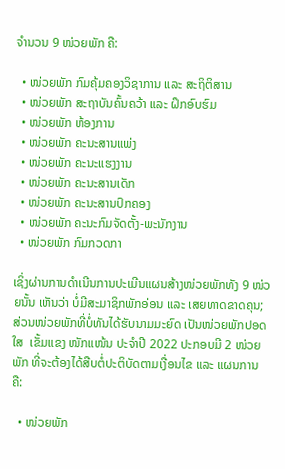ຈໍານວນ 9 ໜ່ວຍພັກ ຄື:

  • ໜ່ວຍພັກ ກົມຄຸ້ມຄອງວິຊາການ ແລະ ສະຖິຕິສານ
  • ໜ່ວຍພັກ ສະຖາບັນຄົ້ນຄວ້າ ແລະ ຝຶກອົບຮົມ
  • ໜ່ວຍພັກ ຫ້ອງການ
  • ໜ່ວຍພັກ ຄະນະສານແພ່ງ
  • ໜ່ວຍພັກ ຄະນະແຮງງານ
  • ໜ່ວຍພັກ ຄະນະສານເດັກ
  • ໜ່ວຍພັກ ຄະນະສານປົກຄອງ
  • ໜ່ວຍພັກ ຄະນະກົມຈັດຕັ້ງ-ພະນັກງານ
  • ໜ່ວຍພັກ ກົມກວດກາ

ເຊິ່ງຜ່ານການດໍາເນີນການປະເມີນແຜນສ້າງໜ່ວຍພັກທັງ 9 ໜ່ວຍນັ້ນ ເຫັນວ່າ ບໍ່ມີສະມາຊິກພັກອ່ອນ ແລະ ເສຍທາດຂາດຄຸນ; ສ່ວນໜ່ວຍພັກທີ່ບໍ່ທັນໄດ້ຮັບນາມມະຍົດ ເປັນໜ່ວຍພັກປອດໃສ  ເຂັ້ມແຂງ ໜັກແໜ້ນ ປະຈໍາປີ 2022 ປະກອບມີ 2 ໜ່ວຍພັກ ທີ່ຈະຕ້ອງໄດ້ສືບຕໍ່ປະຕິບັດຕາມເງື່ອນໄຂ ແລະ ແຜນການ ຄື:

  • ໜ່ວຍພັກ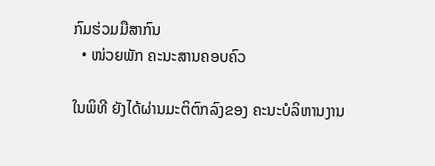ກົມຮ່ວມມືສາກົນ
  • ໜ່ວຍພັກ ຄະນະສານຄອບຄົວ

ໃນພິທີ ຍັງໄດ້ຜ່ານມະຕິຕົກລົງຂອງ ຄະນະບໍລິຫານງານ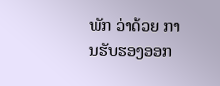ພັກ ວ່າດ້ວຍ ການຮັບຮອງອອກ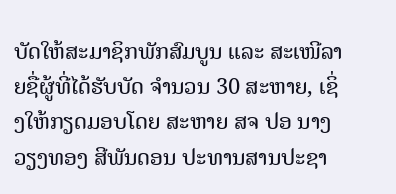ບັດໃຫ້ສະມາຊິກພັກສົມບູນ ແລະ ສະເໜີລາຍຊື່ຜູ້ທີ່ໄດ້ຮັບບັດ ຈໍານວນ 30 ສະຫາຍ, ເຊິ່ງໃຫ້ກຽດມອບໂດຍ ສະຫາຍ ສຈ ປອ ນາງ ວຽງທອງ ສີພັນດອນ ປະທານສານປະຊາ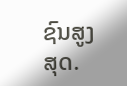ຊົນສູງສຸດ.